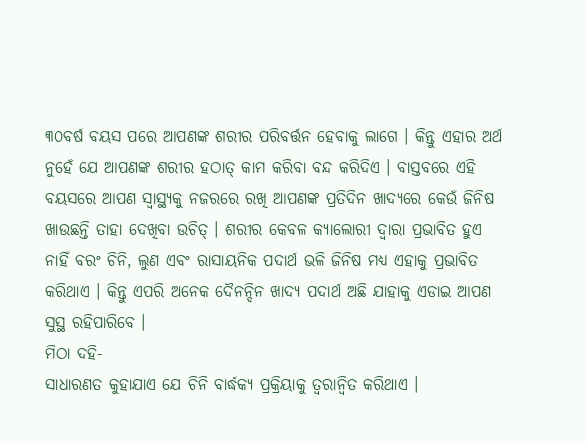୩୦ବର୍ଷ ବୟସ ପରେ ଆପଣଙ୍କ ଶରୀର ପରିବର୍ତ୍ତନ ହେବାକୁ ଲାଗେ । କିନ୍ତୁ ଏହାର ଅର୍ଥ ନୁହେଁ ଯେ ଆପଣଙ୍କ ଶରୀର ହଠାତ୍ କାମ କରିବା ବନ୍ଦ କରିଦିଏ । ବାସ୍ତବରେ ଏହି ବୟସରେ ଆପଣ ସ୍ୱାସ୍ଥ୍ୟକୁ ନଜରରେ ରଖି ଆପଣଙ୍କ ପ୍ରତିଦିନ ଖାଦ୍ୟରେ କେଉଁ ଜିନିଷ ଖାଉଛନ୍ତି ତାହା ଦେଖିବା ଉଚିତ୍ । ଶରୀର କେବଳ କ୍ୟାଲୋରୀ ଦ୍ୱାରା ପ୍ରଭାବିତ ହୁଏ ନାହିଁ ବରଂ ଚିନି, ଲୁଣ ଏବଂ ରାସାୟନିକ ପଦାର୍ଥ ଭଳି ଜିନିଷ ମଧ୍ୟ ଏହାକୁ ପ୍ରଭାବିତ କରିଥାଏ । କିନ୍ତୁ ଏପରି ଅନେକ ଦୈନନ୍ଦିନ ଖାଦ୍ୟ ପଦାର୍ଥ ଅଛି ଯାହାକୁ ଏଡାଇ ଆପଣ ସୁସ୍ଥ ରହିପାରିବେ ।
ମିଠା ଦହି-
ସାଧାରଣତ କୁହାଯାଏ ଯେ ଚିନି ବାର୍ଦ୍ଧକ୍ୟ ପ୍ରକ୍ରିୟାକୁ ତ୍ୱରାନ୍ୱିତ କରିଥାଏ ।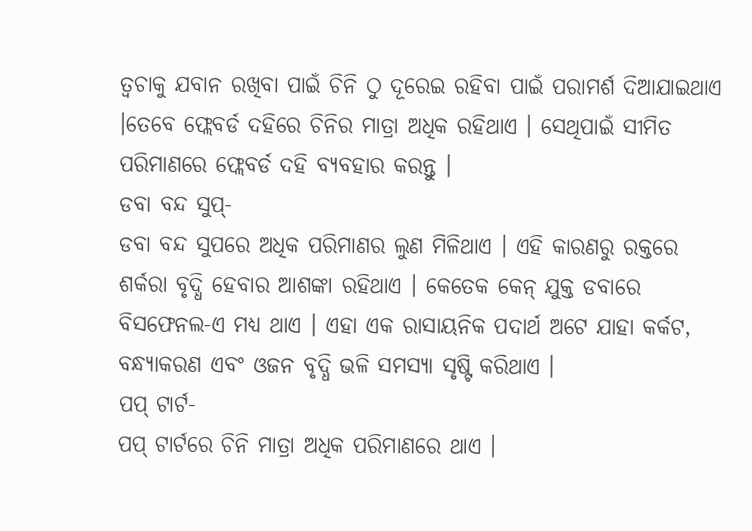ତ୍ୱଚାକୁ ଯବାନ ରଖିବା ପାଇଁ ଚିନି ଠୁ ଦୂରେଇ ରହିବା ପାଇଁ ପରାମର୍ଶ ଦିଆଯାଇଥାଏ ।ତେବେ ଫ୍ଲେବର୍ଡ ଦହିରେ ଚିନିର ମାତ୍ରା ଅଧିକ ରହିଥାଏ । ସେଥିପାଇଁ ସୀମିତ ପରିମାଣରେ ଫ୍ଲେବର୍ଡ ଦହି ବ୍ୟବହାର କରନ୍ତୁ ।
ଡବା ବନ୍ଦ ସୁପ୍-
ଡବା ବନ୍ଦ ସୁପରେ ଅଧିକ ପରିମାଣର ଲୁଣ ମିଳିଥାଏ । ଏହି କାରଣରୁ ରକ୍ତରେ ଶର୍କରା ବୃଦ୍ଧି ହେବାର ଆଶଙ୍କା ରହିଥାଏ । କେତେକ କେନ୍ ଯୁକ୍ତ ଡବାରେ ବିସଫେନଲ-ଏ ମଧ୍ୟ ଥାଏ । ଏହା ଏକ ରାସାୟନିକ ପଦାର୍ଥ ଅଟେ ଯାହା କର୍କଟ, ବନ୍ଧ୍ୟାକରଣ ଏବଂ ଓଜନ ବୃଦ୍ଧି ଭଳି ସମସ୍ୟା ସୃଷ୍ଟି କରିଥାଏ ।
ପପ୍ ଟାର୍ଟ-
ପପ୍ ଟାର୍ଟରେ ଚିନି ମାତ୍ରା ଅଧିକ ପରିମାଣରେ ଥାଏ ।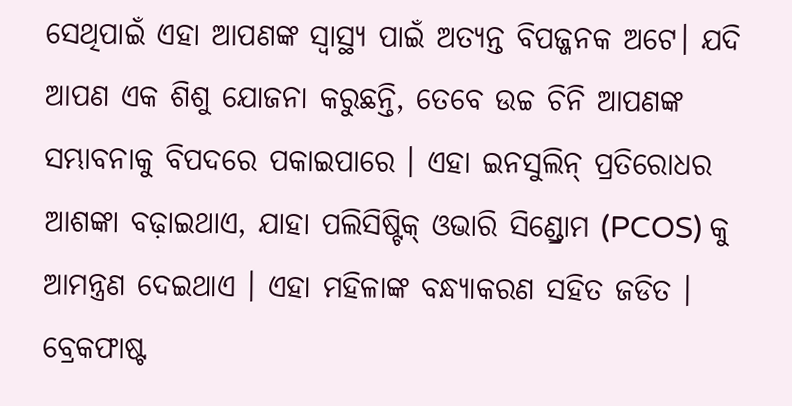ସେଥିପାଇଁ ଏହା ଆପଣଙ୍କ ସ୍ୱାସ୍ଥ୍ୟ ପାଇଁ ଅତ୍ୟନ୍ତ ବିପଜ୍ଜନକ ଅଟେ। ଯଦି ଆପଣ ଏକ ଶିଶୁ ଯୋଜନା କରୁଛନ୍ତି, ତେବେ ଉଚ୍ଚ ଚିନି ଆପଣଙ୍କ ସମ୍ଭାବନାକୁ ବିପଦରେ ପକାଇପାରେ । ଏହା ଇନସୁଲିନ୍ ପ୍ରତିରୋଧର ଆଶଙ୍କା ବଢ଼ାଇଥାଏ, ଯାହା ପଲିସିଷ୍ଟିକ୍ ଓଭାରି ସିଣ୍ଡ୍ରୋମ (PCOS) କୁ ଆମନ୍ତ୍ରଣ ଦେଇଥାଏ । ଏହା ମହିଳାଙ୍କ ବନ୍ଧ୍ୟାକରଣ ସହିତ ଜଡିତ ।
ବ୍ରେକଫାଷ୍ଟ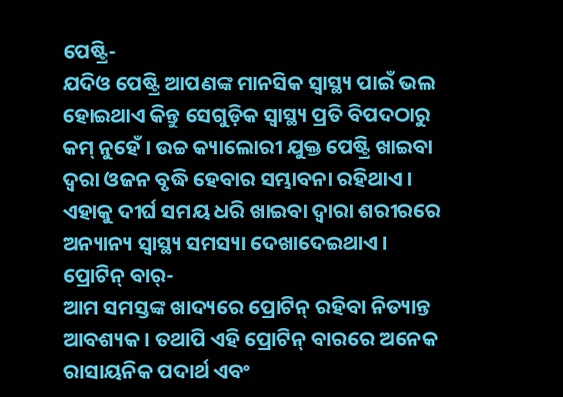ପେଷ୍ଟ୍ରି-
ଯଦିଓ ପେଷ୍ଟ୍ରି ଆପଣଙ୍କ ମାନସିକ ସ୍ୱାସ୍ଥ୍ୟ ପାଇଁ ଭଲ ହୋଇଥାଏ କିନ୍ତୁ ସେଗୁଡ଼ିକ ସ୍ୱାସ୍ଥ୍ୟ ପ୍ରତି ବିପଦଠାରୁ କମ୍ ନୁହେଁ । ଉଚ୍ଚ କ୍ୟାଲୋରୀ ଯୁକ୍ତ ପେଷ୍ଟ୍ରି ଖାଇବା ଦ୍ୱରା ଓଜନ ବୃଦ୍ଧି ହେବାର ସମ୍ଭାବନା ରହିଥାଏ । ଏହାକୁ ଦୀର୍ଘ ସମୟ ଧରି ଖାଇବା ଦ୍ୱାରା ଶରୀରରେ ଅନ୍ୟାନ୍ୟ ସ୍ୱାସ୍ଥ୍ୟ ସମସ୍ୟା ଦେଖାଦେଇଥାଏ ।
ପ୍ରୋଟିନ୍ ବାର୍-
ଆମ ସମସ୍ତଙ୍କ ଖାଦ୍ୟରେ ପ୍ରୋଟିନ୍ ରହିବା ନିତ୍ୟାନ୍ତ ଆବଶ୍ୟକ । ତଥାପି ଏହି ପ୍ରୋଟିନ୍ ବାରରେ ଅନେକ ରାସାୟନିକ ପଦାର୍ଥ ଏବଂ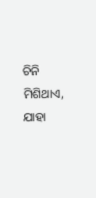ଚିନି ମିଶିଥାଏ, ଯାହା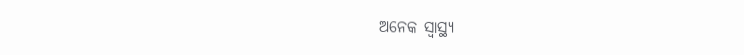ଅନେକ ସ୍ୱାସ୍ଥ୍ୟ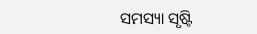ସମସ୍ୟା ସୃଷ୍ଟି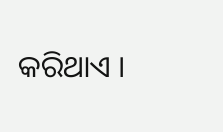କରିଥାଏ ।